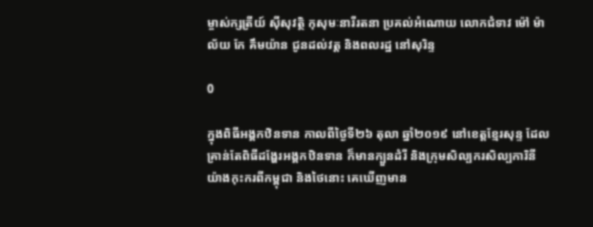ម្ចាស់ក្សត្រីយ៍ ស៊ីសុវត្ថិ កុសុមៈនារីរតនា ប្រគល់អំណោយ លោកជំទាវ ម៉ៅ ម៉ាល័យ កែ គឹមយ៉ាន ជូនដល់វត្ត និងពលរដ្ឋ នៅសុរិន្ទ

0

ក្នុងពិធីអង្គកឋិនទាន កាលពីថ្ងៃទី២៦ តុលា ឆ្នាំ២០១៩ នៅខេត្តខ្មែរសុន្ទ ដែលគ្រាន់តែពិធីដង្ហែរអង្គកឋិនទាន ក៏មានក្បួនដំរី និងក្រុមសិល្បករសិល្បការិនី យ៉ាងកុះករពីកម្ពុជា និងថៃនោះ គេឃើញមាន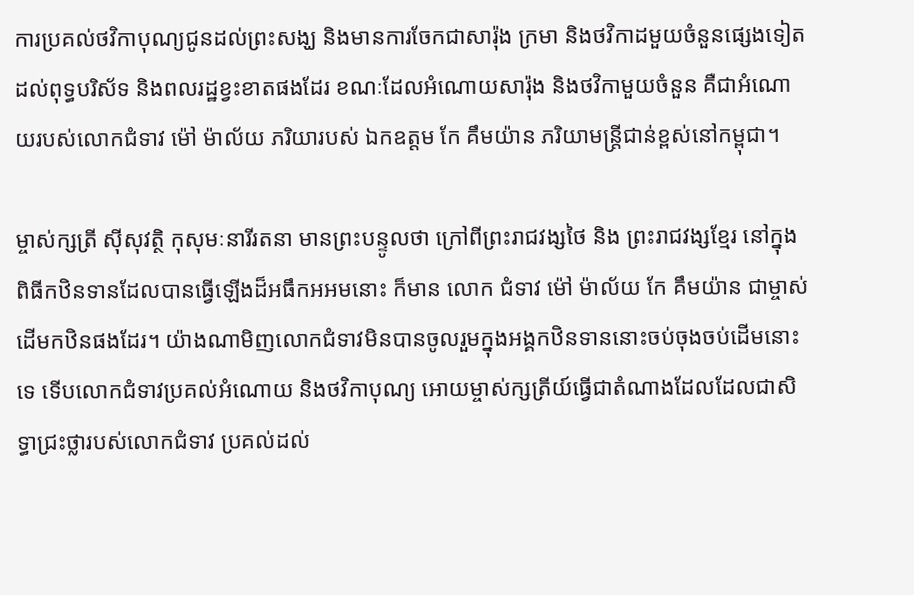ការប្រគល់ថវិកាបុណ្យជូនដល់ព្រះសង្ឃ និងមានការចែកជាសារ៉ុង ក្រមា និងថវិកាដមួយចំនួនផ្សេងទៀត ដល់ពុទ្ធបរិស័ទ និងពលរដ្ឋខ្វះខាតផងដែរ ខណៈដែលអំណោយសារ៉ុង និងថវិកាមួយចំនួន គឺជាអំណោយរបស់លោកជំទាវ ម៉ៅ ម៉ាល័យ ភរិយារបស់ ឯកឧត្តម កែ គឹមយ៉ាន ភរិយាមន្ត្រីជាន់ខ្ពស់នៅកម្ពុជា។

ម្ចាស់ក្សត្រី ស៊ីសុវត្ថិ កុសុមៈនារីរតនា មានព្រះបន្ទូលថា ក្រៅពីព្រះរាជវង្សថៃ និង ព្រះរាជវង្សខ្មែរ នៅក្នុងពិធីកឋិនទានដែលបានធ្វើឡើងដ៏អធឹកអអមនោះ ក៏មាន លោក ជំទាវ ម៉ៅ ម៉ាល័យ កែ គឹមយ៉ាន ជាម្ចាស់ដើមកឋិនផងដែរ។ យ៉ាងណាមិញលោកជំទាវមិនបានចូលរួមក្នុងអង្គកឋិនទាននោះចប់ចុងចប់ដើមនោះទេ ទើបលោកជំទាវប្រគល់អំណោយ និងថវិកាបុណ្យ អោយម្ចាស់ក្សត្រីយ៍ធ្វើជាតំណាងដែលដែលជាសិទ្ធាជ្រះថ្លារបស់លោកជំទាវ ប្រគល់ដល់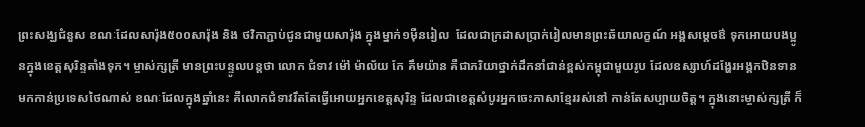ព្រះសង្ឃជំនួស ខណៈដែលសារ៉ុង៥០០សារ៉ុង និង ថវិកាភ្ជាប់ជូនជាមួយសារ៉ុង ក្នុងម្នាក់១ម៉ឺនរៀល  ដែលជាក្រដាសប្រាក់រៀលមានព្រះឆ័យាលក្ខណ៍ អង្គសម្ដេចឳ ទុកអោយបងប្អូនក្នុងខេត្តសុរិន្ទតាំងទុក។ ម្ចាស់ក្សត្រី មានព្រះបន្ទូលបន្តថា លោក ជំទាវ ម៉ៅ ម៉ាល័យ កែ គឹមយ៉ាន គឺជាភរិយាថ្នាក់ដឹកនាំជាន់ខ្ពស់កម្ពុជាមួយរូប ដែលឧស្សាហ៍ដង្ហែរអង្គកឋិនទានមកកាន់ប្រទេសថៃណាស់ ខណៈដែលក្នុងឆ្នាំនេះ គឺលោកជំទាវរឹតតែធ្វើអោយអ្នកខេត្តសុរិន្ទ ដែលជាខេត្តសំបូរអ្នកចេះភាសាខ្មែររស់នៅ កាន់តែសប្បាយចិត្ត។ ក្នុងនោះម្ចាស់ក្សត្រី ក៏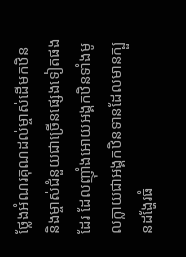ថ្លែងអំណរគុណដល់ម្ចាស់ដើមកឋិន និងម្ចាស់ជំនួយជាច្រើនផ្សេងទៀតផងដែរ ដែលញ៊ាំងអោយអង្គកឋិនទាំងមូលក្លាយជាអង្គកឋិនទានដែលមានក្បួនដង្ហែរធំ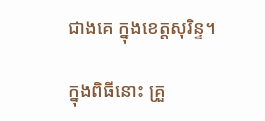ជាងគេ ក្នុងខេត្តសុរិន្ទ។

ក្នុងពិធីនោះ គ្រួ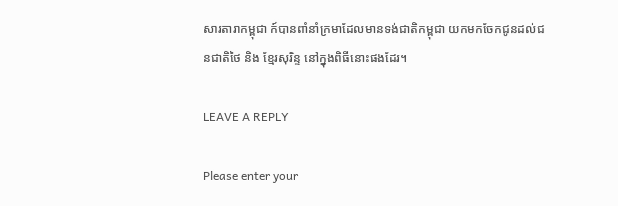សារតារាកម្ពុជា ក៍បានពាំនាំក្រមាដែលមានទង់ជាតិកម្ពុជា យកមកចែកជូនដល់ជនជាតិថៃ និង ខ្មែរសុរិន្ទ នៅក្នុងពិធីនោះផងដែរ។

LEAVE A REPLY

Please enter your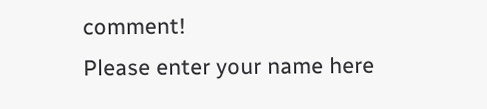comment!
Please enter your name here